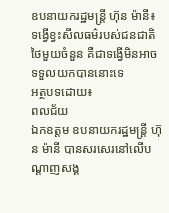ឧបនាយករដ្ឋមន្ត្រី ហ៊ុន ម៉ានី៖ ទង្វើខ្វះសីលធម៌របស់ជនជាតិថៃមួយចំនួន គឺជាទង្វើមិនអាចទទួលយកបាននោះទេ
អត្ថបទដោយ៖
ពលជ័យ
ឯកឧត្តម ឧបនាយករដ្ឋមន្ត្រី ហ៊ុន ម៉ានី បានសរសេរនៅលើបណ្តាញសង្គ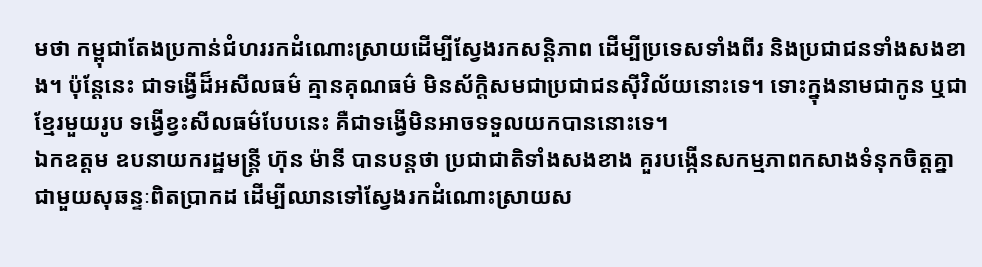មថា កម្ពុជាតែងប្រកាន់ជំហររកដំណោះស្រាយដើម្បីស្វែងរកសន្តិភាព ដើម្បីប្រទេសទាំងពីរ និងប្រជាជនទាំងសងខាង។ ប៉ុន្តែនេះ ជាទង្វើដ៏អសីលធម៌ គ្មានគុណធម៌ មិនស័ក្តិសមជាប្រជាជនស៊ីវិល័យនោះទេ។ ទោះក្នុងនាមជាកូន ឬជាខ្មែរមួយរូប ទង្វើខ្វះសីលធម៌បែបនេះ គឺជាទង្វើមិនអាចទទួលយកបាននោះទេ។
ឯកឧត្តម ឧបនាយករដ្ឋមន្ត្រី ហ៊ុន ម៉ានី បានបន្តថា ប្រជាជាតិទាំងសងខាង គួរបង្កើនសកម្មភាពកសាងទំនុកចិត្តគ្នា ជាមួយសុឆន្ទៈពិតប្រាកដ ដើម្បីឈានទៅស្វែងរកដំណោះស្រាយស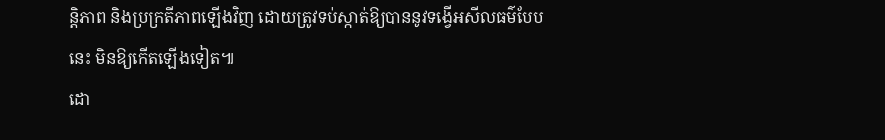ន្តិភាព និងប្រក្រតីភាពឡើងវិញ ដោយត្រូវទប់ស្កាត់ឱ្យបាននូវទង្វើអសីលធម៌បែបនេះ មិនឱ្យកើតឡើងទៀត៕
ដោ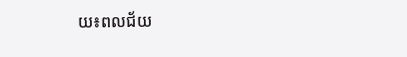យ៖ពលជ័យ